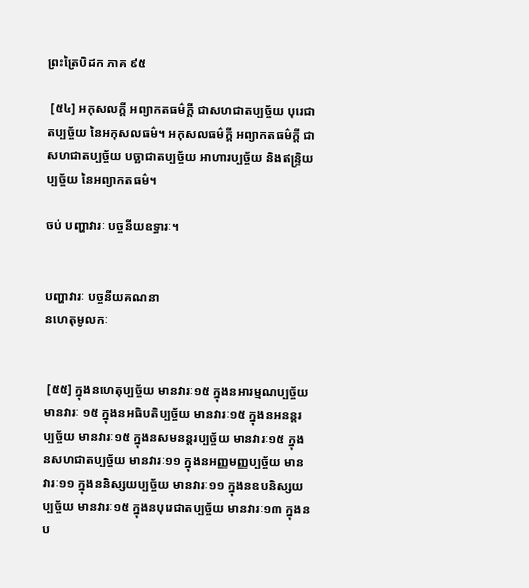ព្រះត្រៃបិដក ភាគ ៩៥

 [៥៤] អកុសលក្តី អព្យាកតធម៌ក្តី ជាសហជាតប្បច្ច័យ បុរេជាតប្បច្ច័យ នៃអកុសលធម៌។ អកុសលធម៌ក្តី អព្យាកតធម៌ក្តី ជាសហជាតប្បច្ច័យ បច្ឆាជាតប្បច្ច័យ អាហារប្បច្ច័យ និងឥន្ទ្រិយប្បច្ច័យ នៃអព្យាកតធម៌។

ចប់ បញ្ហាវារៈ បច្ចនីយឧទ្ធារៈ។


បញ្ហាវារៈ បច្ចនីយគណនា
នហេតុមូលកៈ


 [៥៥] ក្នុងនហេតុប្បច្ច័យ មានវារៈ១៥ ក្នុងនអារម្មណប្បច្ច័យ មានវារៈ ១៥ ក្នុងនអធិបតិប្បច្ច័យ មានវារៈ១៥ ក្នុងនអនន្តរប្បច្ច័យ មានវារៈ១៥ ក្នុងនសមនន្តរប្បច្ច័យ មានវារៈ១៥ ក្នុងនសហជាតប្បច្ច័យ មានវារៈ១១ ក្នុងនអញ្ញមញ្ញប្បច្ច័យ មានវារៈ១១ ក្នុងននិស្សយប្បច្ច័យ មានវារៈ១១ ក្នុងនឧបនិស្សយប្បច្ច័យ មានវារៈ១៥ ក្នុងនបុរេជាតប្បច្ច័យ មានវារៈ១៣ ក្នុងនប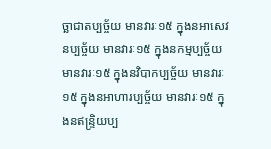ច្ឆាជាតប្បច្ច័យ មានវារៈ១៥ ក្នុងនអាសេវនប្បច្ច័យ មានវារៈ១៥ ក្នុងនកម្មប្បច្ច័យ មានវារៈ១៥ ក្នុងនវិបាកប្បច្ច័យ មានវារៈ១៥ ក្នុងនអាហារប្បច្ច័យ មានវារៈ១៥ ក្នុងនឥន្ទ្រិយប្ប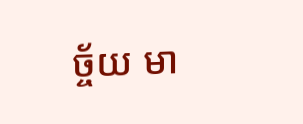ច្ច័យ មា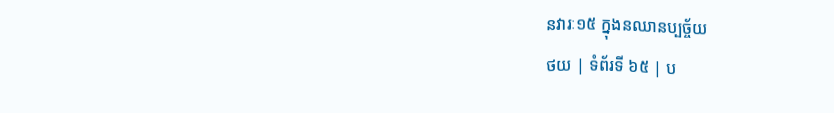នវារៈ១៥ ក្នុងនឈានប្បច្ច័យ
ថយ | ទំព័រទី ៦៥ | ប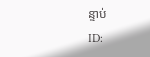ន្ទាប់
ID: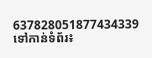637828051877434339
ទៅកាន់ទំព័រ៖